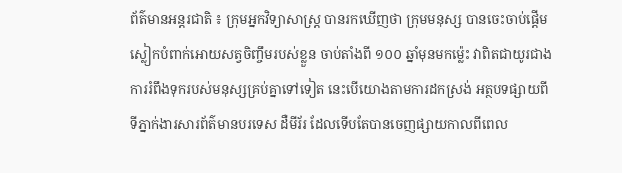ព័ត៌មានអន្តរជាតិ ៖ ក្រុមអ្នកវិទ្យាសាស្រ្ត បានរកឃើញថា ក្រុមមនុស្ស បានចេះចាប់ផ្តើម
ស្លៀកបំពាក់អោយសត្វចិញ្ចឹមរបស់ខ្លួន ចាប់តាំងពី ១០០ ឆ្នាំមុនមកម្ល៉េះ វាពិតជាយូរជាង
ការរំពឹងទុករបស់មនុស្សគ្រប់គ្នាទៅទៀត នេះបើយោងតាមការដកស្រង់ អត្ថបទផ្សាយពី
ទីភ្នាក់ងារសារព័ត៌មានបរទេស ដឺមីរ័រ ដែលទើបតែបានចេញផ្សាយកាលពីពេល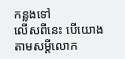កន្លងទៅ
លើសពីនេះ បើយោងតាមសម្តីលោក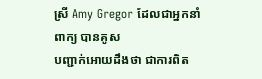ស្រី Amy Gregor ដែលជាអ្នកនាំពាក្យ បានគូស
បញ្ជាក់អោយដឹងថា ជាការពិត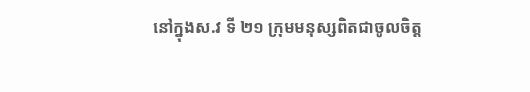នៅក្នុងស.វ ទី ២១ ក្រុមមនុស្សពិតជាចូលចិត្ត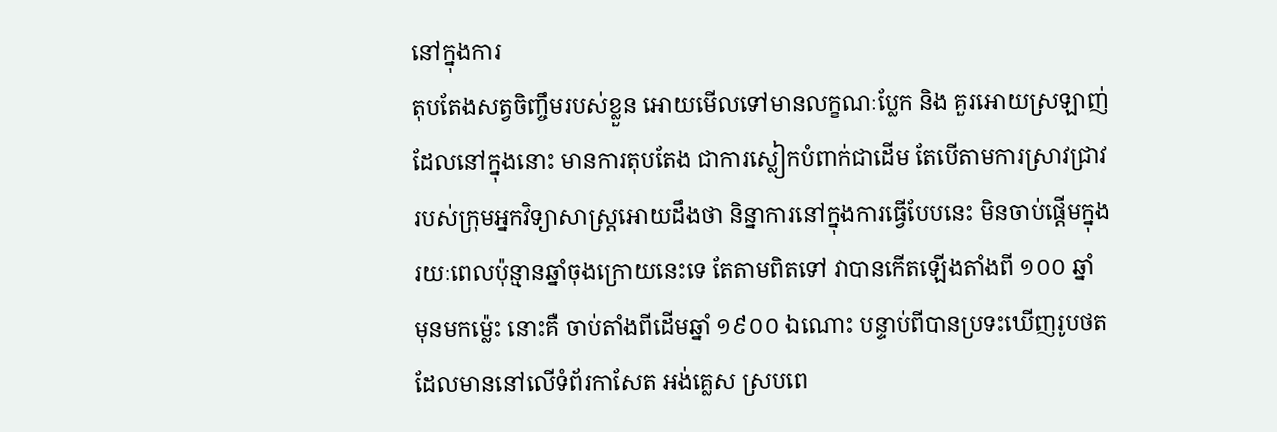នៅក្នុងការ
តុបតែងសត្វចិញ្ចឹមរបស់ខ្លួន អោយមើលទៅមានលក្ខណៈប្លែក និង គួរអោយស្រឡាញ់
ដែលនៅក្នុងនោះ មានការតុបតែង ជាការស្លៀកបំពាក់ជាដើម តែបើតាមការស្រាវជ្រាវ
របស់ក្រុមអ្នកវិទ្យាសាស្រ្តអោយដឹងថា និន្នាការនៅក្នុងការធ្វើបែបនេះ មិនចាប់ផ្តើមក្នុង
រយៈពេលប៉ុន្មានឆ្នាំចុងក្រោយនេះទេ តែតាមពិតទៅ វាបានកើតឡើងតាំងពី ១០០ ឆ្នាំ
មុនមកម្ល៉េះ នោះគឺ ចាប់តាំងពីដើមឆ្នាំ ១៩០០ ឯណោះ បន្ទាប់ពីបានប្រទះឃើញរូបថត
ដែលមាននៅលើទំព័រកាសែត អង់គ្លេស ស្របពេ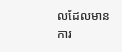លដែលមានការ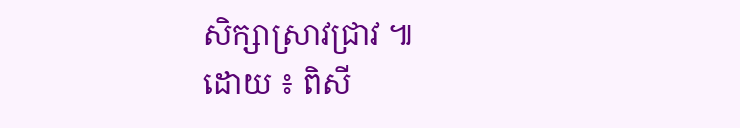សិក្សាស្រាវជ្រាវ ៕
ដោយ ៖ ពិសី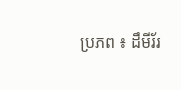ប្រភព ៖ ដឹមីរ័រ